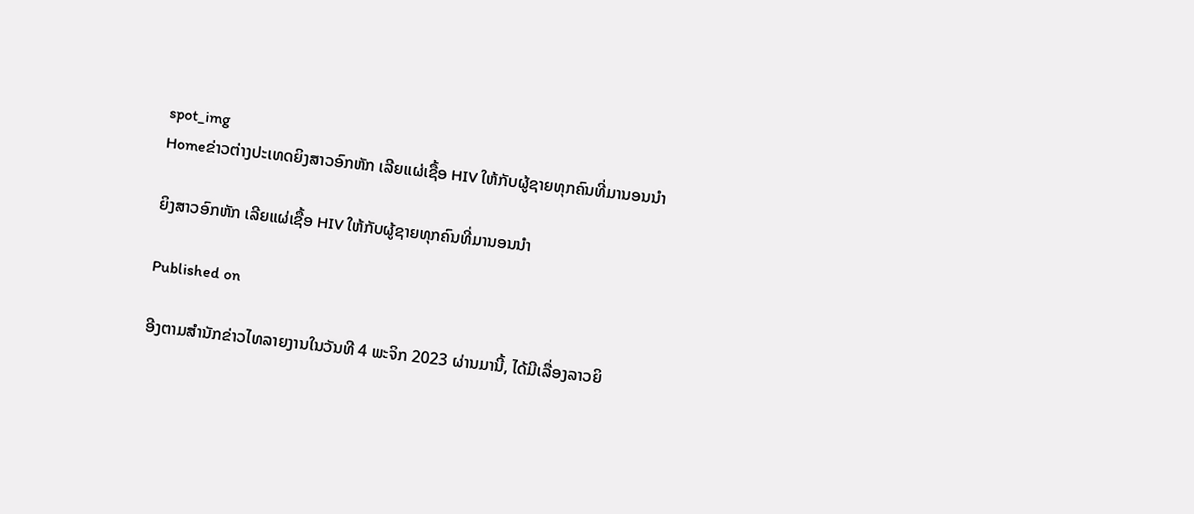spot_img
Homeຂ່າວຕ່າງປະເທດຍິງສາວອົກຫັກ ເລີຍແຜ່ເຊື້ອ HIV ໃຫ້ກັບຜູ້ຊາຍທຸກຄົນທີ່ມານອນນຳ

ຍິງສາວອົກຫັກ ເລີຍແຜ່ເຊື້ອ HIV ໃຫ້ກັບຜູ້ຊາຍທຸກຄົນທີ່ມານອນນຳ

Published on

ອີງຕາມສຳນັກຂ່າວໄທລາຍງານໃນວັນທີ 4 ພະຈິກ 2023 ຜ່ານມານີ້, ໄດ້ມີເລື່ອງລາວຍິ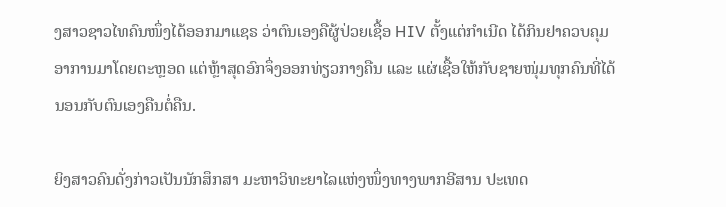ງສາວຊາວໄທຄົນໜຶ່ງໄດ້ອອກມາແຊຣ ວ່າຕົນເອງຄືຜູ້ປ່ວຍເຊື້ອ HIV ຕັ້ງແຕ່ກຳເນີດ ໄດ້ກິນຢາຄວບຄຸມອາການມາໂດຍຕະຫຼອດ ແຕ່ຫຼ້າສຸດອົກຈຶ່ງອອກທ່ຽວກາງຄືນ ແລະ ແຜ່ເຊື້ອໃຫ້ກັບຊາຍໜຸ່ມທຸກຄົນທີ່ໄດ້ນອນກັບຕົນເອງຄືນຕໍ່ຄືນ.

ຍິງສາວຄົນດັ່ງກ່າວເປັນນັກສຶກສາ ມະຫາວິທະຍາໄລແຫ່ງໜຶ່ງທາງພາກອີສານ ປະເທດ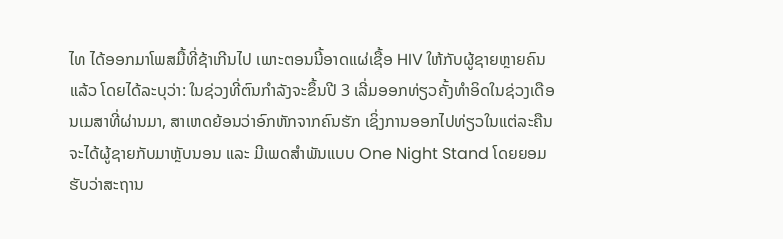ໄທ ໄດ້ອອກມາໂພສມື້ທີ່ຊ້າເກີນໄປ ເພາະຕອນນີ້ອາດແຜ່ເຊື້ອ HIV ໃຫ້ກັບຜູ້ຊາຍຫຼາຍຄົນແລ້ວ ໂດຍໄດ້ລະບຸວ່າ: ໃນຊ່ວງທີ່ຕົນກຳລັງຈະຂຶ້ນປີ 3 ເລີ່ມອອກທ່ຽວຄັ້ງທຳອິດໃນຊ່ວງເດືອນເມສາທີ່ຜ່ານມາ, ສາເຫດຍ້ອນວ່າອົກຫັກຈາກຄົນຮັກ ເຊິ່ງການອອກໄປທ່ຽວໃນແຕ່ລະຄືນຈະໄດ້ຜູ້ຊາຍກັບມາຫຼັບນອນ ແລະ ມີເພດສຳພັນແບບ One Night Stand ໂດຍຍອມຮັບວ່າສະຖານ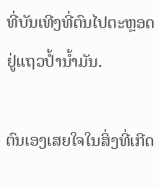ທີ່ບັນເທີງທີ່ຕົນໄປຕະຫຼອດຢູ່ແຖວປ້ຳນ້ຳມັນ.

ຕົນເອງເສຍໃຈໃນສິ່ງທີ່ເກີດ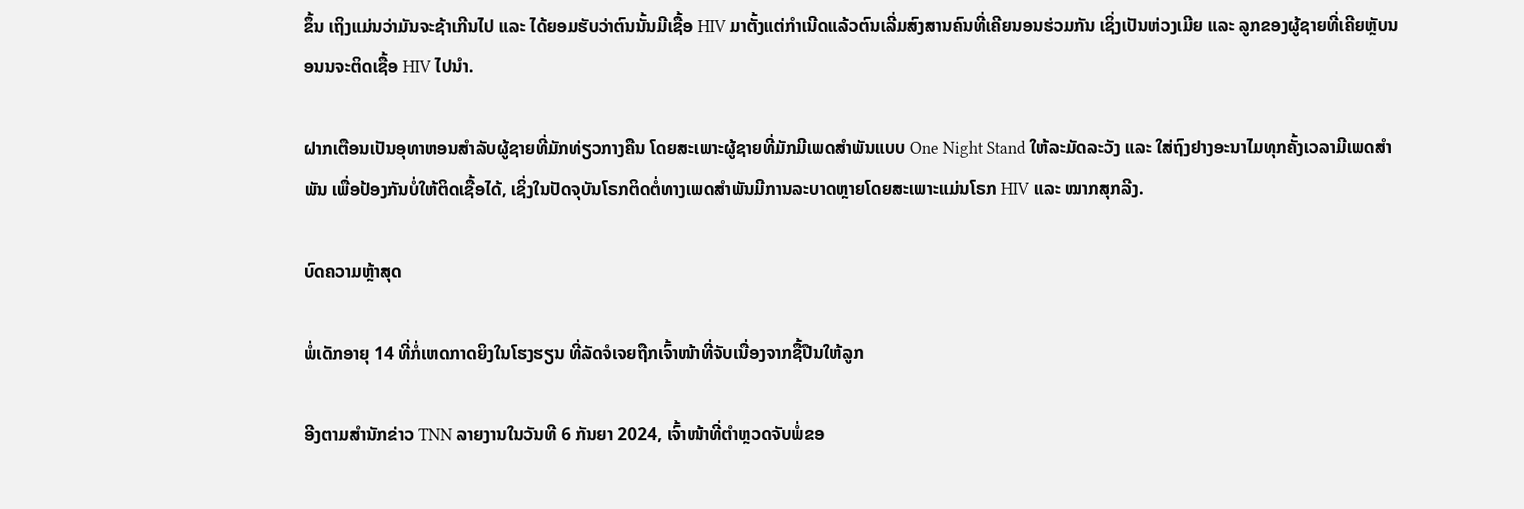ຂຶ້ນ ເຖິງແມ່ນວ່າມັນຈະຊ້າເກີນໄປ ແລະ ໄດ້ຍອມຮັບວ່າຕົນນັ້ນມີເຊື້ອ HIV ມາຕັ້ງແຕ່ກຳເນີດແລ້ວຕົນເລີ່ມສົງສານຄົນທີ່ເຄີຍນອນຮ່ວມກັນ ເຊິ່ງເປັນຫ່ວງເມີຍ ແລະ ລູກຂອງຜູ້ຊາຍທີ່ເຄີຍຫຼັບນອນນຈະຕິດເຊື້ອ HIV ໄປນຳ.

ຝາກເຕືອນເປັນອຸທາຫອນສຳລັບຜູ້ຊາຍທີ່ມັກທ່ຽວກາງຄືນ ໂດຍສະເພາະຜູ້ຊາຍທີ່ມັກມີເພດສຳພັນແບບ One Night Stand ໃຫ້ລະມັດລະວັງ ແລະ ໃສ່ຖົງຢາງອະນາໄມທຸກຄັ້ງເວລາມີເພດສຳພັນ ເພື່ອປ້ອງກັນບໍ່ໃຫ້ຕິດເຊື້ອໄດ້, ເຊິ່ງໃນປັດຈຸບັນໂຣກຕິດຕໍ່ທາງເພດສຳພັນມີການລະບາດຫຼາຍໂດຍສະເພາະແມ່ນໂຣກ HIV ແລະ ໝາກສຸກລີງ.

ບົດຄວາມຫຼ້າສຸດ

ພໍ່ເດັກອາຍຸ 14 ທີ່ກໍ່ເຫດກາດຍິງໃນໂຮງຮຽນ ທີ່ລັດຈໍເຈຍຖືກເຈົ້າໜ້າທີ່ຈັບເນື່ອງຈາກຊື້ປືນໃຫ້ລູກ

ອີງຕາມສຳນັກຂ່າວ TNN ລາຍງານໃນວັນທີ 6 ກັນຍາ 2024, ເຈົ້າໜ້າທີ່ຕຳຫຼວດຈັບພໍ່ຂອ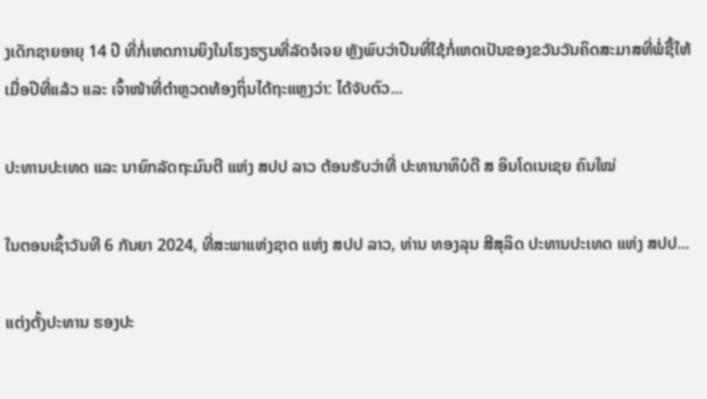ງເດັກຊາຍອາຍຸ 14 ປີ ທີ່ກໍ່ເຫດການຍິງໃນໂຮງຮຽນທີ່ລັດຈໍເຈຍ ຫຼັງພົບວ່າປືນທີ່ໃຊ້ກໍ່ເຫດເປັນຂອງຂວັນວັນຄິດສະມາສທີ່ພໍ່ຊື້ໃຫ້ເມື່ອປີທີ່ແລ້ວ ແລະ ເຈົ້າໜ້າທີ່ຕຳຫຼວດທ້ອງຖິ່ນໄດ້ຖະແຫຼງວ່າ: ໄດ້ຈັບຕົວ...

ປະທານປະເທດ ແລະ ນາຍົກລັດຖະມົນຕີ ແຫ່ງ ສປປ ລາວ ຕ້ອນຮັບວ່າທີ່ ປະທານາທິບໍດີ ສ ອິນໂດເນເຊຍ ຄົນໃໝ່

ໃນຕອນເຊົ້າວັນທີ 6 ກັນຍາ 2024, ທີ່ສະພາແຫ່ງຊາດ ແຫ່ງ ສປປ ລາວ, ທ່ານ ທອງລຸນ ສີສຸລິດ ປະທານປະເທດ ແຫ່ງ ສປປ...

ແຕ່ງຕັ້ງປະທານ ຮອງປະ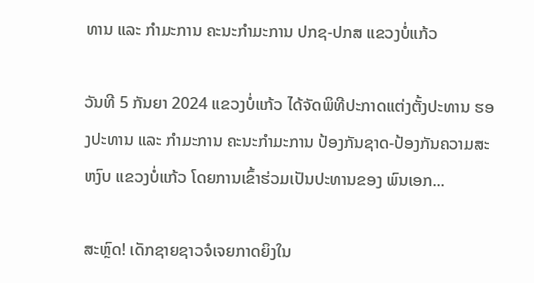ທານ ແລະ ກຳມະການ ຄະນະກຳມະການ ປກຊ-ປກສ ແຂວງບໍ່ແກ້ວ

ວັນທີ 5 ກັນຍາ 2024 ແຂວງບໍ່ແກ້ວ ໄດ້ຈັດພິທີປະກາດແຕ່ງຕັ້ງປະທານ ຮອງປະທານ ແລະ ກຳມະການ ຄະນະກຳມະການ ປ້ອງກັນຊາດ-ປ້ອງກັນຄວາມສະຫງົບ ແຂວງບໍ່ແກ້ວ ໂດຍການເຂົ້າຮ່ວມເປັນປະທານຂອງ ພົນເອກ...

ສະຫຼົດ! ເດັກຊາຍຊາວຈໍເຈຍກາດຍິງໃນ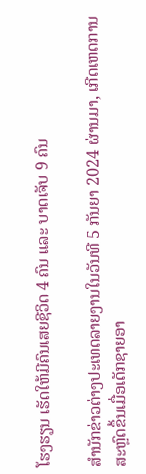ໂຮງຮຽນ ເຮັດໃຫ້ມີຄົນເສຍຊີວິດ 4 ຄົນ ແລະ ບາດເຈັບ 9 ຄົນ

ສຳນັກຂ່າວຕ່າງປະເທດລາຍງານໃນວັນທີ 5 ກັນຍາ 2024 ຜ່ານມາ, ເກີດເຫດການສະຫຼົດຂຶ້ນເມື່ອເດັກຊາຍອາ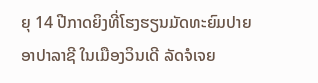ຍຸ 14 ປີກາດຍິງທີ່ໂຮງຮຽນມັດທະຍົມປາຍ ອາປາລາຊີ ໃນເມືອງວິນເດີ ລັດຈໍເຈຍ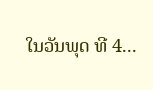ໃນວັນພຸດ ທີ 4...